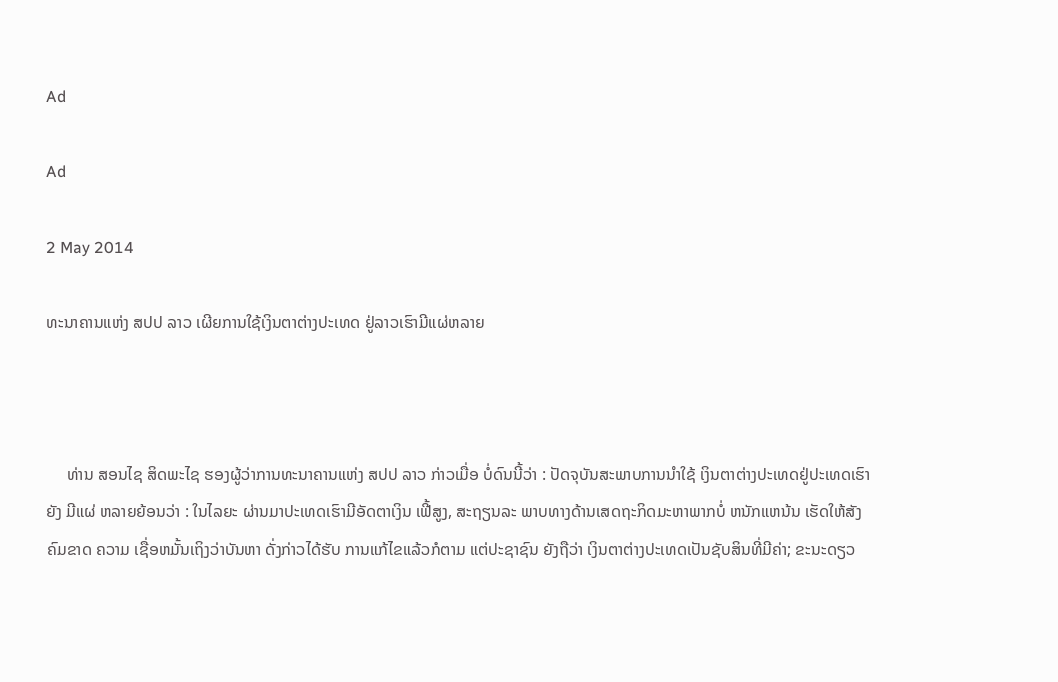Ad

Ad

2 May 2014

ທະນາຄານແຫ່ງ ສປປ ລາວ ເຜີຍການໃຊ້ເງິນຕາຕ່າງປະເທດ ຢູ່ລາວເຮົາມີແຜ່ຫລາຍ



     ທ່ານ ສອນໄຊ ສິດພະໄຊ ຮອງຜູ້ວ່າການທະນາຄານແຫ່ງ ສປປ ລາວ ກ່າວເມື່ອ ບໍ່ດົນນີ້ວ່າ : ປັດຈຸບັນສະພາບການນຳໃຊ້ ເງິນຕາຕ່າງປະເທດຢູ່ປະເທດເຮົາຍັງ ມີແຜ່ ຫລາຍຍ້ອນວ່າ : ໃນໄລຍະ ຜ່ານມາປະເທດເຮົາມີອັດຕາເງິນ ເຟີ້ສູງ, ສະຖຽນລະ ພາບທາງດ້ານເສດຖະກິດມະຫາພາກບໍ່ ຫນັກແຫນ້ນ ເຮັດໃຫ້ສັງຄົມຂາດ ຄວາມ ເຊື່ອຫມັ້ນເຖິງວ່າບັນຫາ ດັ່ງກ່າວໄດ້ຮັບ ການແກ້ໄຂແລ້ວກໍຕາມ ແຕ່ປະຊາຊົນ ຍັງຖືວ່າ ເງິນຕາຕ່າງປະເທດເປັນຊັບສິນທີ່ມີຄ່າ; ຂະນະດຽວ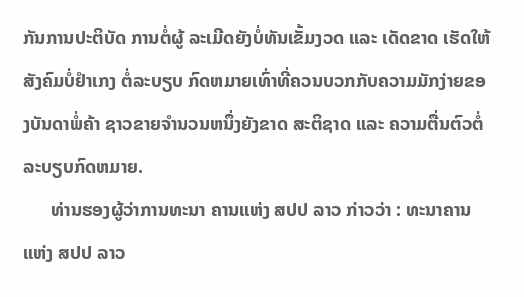ກັນການປະຕິບັດ ການຕໍ່ຜູ້ ລະເມີດຍັງບໍ່ທັນເຂັ້ມງວດ ແລະ ເດັດຂາດ ເຮັດໃຫ້ສັງຄົມບໍ່ຢຳເກງ ຕໍ່ລະບຽບ ກົດຫມາຍເທົ່າທີ່ຄວນບວກກັບຄວາມມັກງ່າຍຂອງບັນດາພໍ່ຄ້າ ຊາວຂາຍຈຳນວນຫນຶ່ງຍັງຂາດ ສະຕິຊາດ ແລະ ຄວາມຕື່ນຕົວຕໍ່ ລະບຽບກົດຫມາຍ.
      ທ່ານຮອງຜູ້ວ່າການທະນາ ຄານແຫ່ງ ສປປ ລາວ ກ່າວວ່າ : ທະນາຄານແຫ່ງ ສປປ ລາວ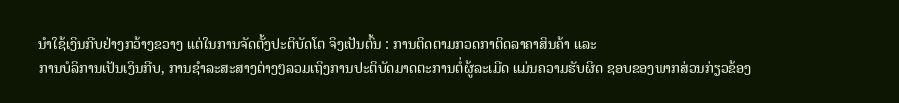ນຳໃຊ້ເງິນກີບຢ່າງກວ້າງຂວາງ ແຕ່ໃນການຈັດຕັ້ງປະຕິບັດໂຕ ຈິງເປັນຕົ້ນ : ການຕິດຕາມກວດກາຕິດລາຄາສິນຄ້າ ແລະ
ການບໍລິການເປັນເງິນກີບ, ການຊຳລະສະສາງຕ່າງໆລວມເຖິງການປະຕິບັດມາດຕະການຕໍ່ຜູ້ລະເມີດ ແມ່ນຄວາມຮັບຜິດ ຊອບຂອງພາກສ່ວນກ່ຽວຂ້ອງ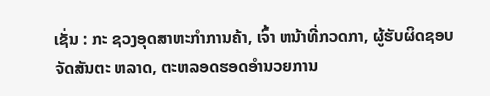ເຊັ່ນ : ກະ ຊວງອຸດສາຫະກຳການຄ້າ, ເຈົ້າ ຫນ້າທີ່ກວດກາ, ຜູ້ຮັບຜິດຊອບ ຈັດສັນຕະ ຫລາດ, ຕະຫລອດຮອດອຳນວຍການ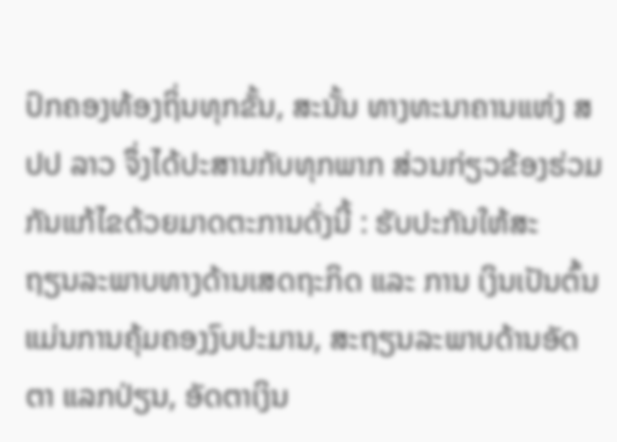ປົກຄອງທ້ອງຖິ່ນທຸກຂັ້ນ, ສະນັ້ນ ທາງທະນາຄານແຫ່ງ ສປປ ລາວ ຈຶ່ງໄດ້ປະສານກັບທຸກພາກ ສ່ວນກ່ຽວຂ້ອງຮ່ວມກັນແກ້ໄຂດ້ວຍມາດຕະການດັ່ງນີ້ : ຮັບປະກັນໃຫ້ສະ
ຖຽນລະພາບທາງດ້ານເສດຖະກິດ ແລະ ການ ເງິນເປັນຕົ້ນແມ່ນການຄຸ້ມຄອງງົບປະມານ, ສະຖຽນລະພາບດ້ານອັດຕາ ແລກປ່ຽນ, ອັດຕາເງິນ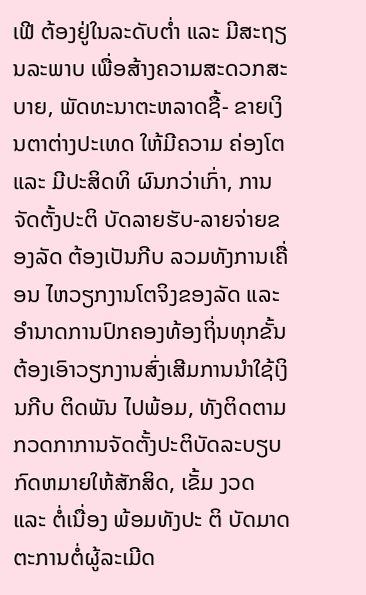ເຟີ ຕ້ອງຢູ່ໃນລະດັບຕ່ຳ ແລະ ມີສະຖຽນລະພາບ ເພື່ອສ້າງຄວາມສະດວກສະບາຍ, ພັດທະນາຕະຫລາດຊື້- ຂາຍເງິນຕາຕ່າງປະເທດ ໃຫ້ມີຄວາມ ຄ່ອງໂຕ ແລະ ມີປະສິດທິ ຜົນກວ່າເກົ່າ, ການຈັດຕັ້ງປະຕິ ບັດລາຍຮັບ-ລາຍຈ່າຍຂອງລັດ ຕ້ອງເປັນກີບ ລວມທັງການເຄື່ອນ ໄຫວຽກງານໂຕຈິງຂອງລັດ ແລະ ອຳນາດການປົກຄອງທ້ອງຖິ່ນທຸກຂັ້ນຕ້ອງເອົາວຽກງານສົ່ງເສີມການນຳໃຊ້ເງິນກີບ ຕິດພັນ ໄປພ້ອມ, ທັງຕິດຕາມ ກວດກາການຈັດຕັ້ງປະຕິບັດລະບຽບກົດຫມາຍໃຫ້ສັກສິດ, ເຂັ້ມ ງວດ ແລະ ຕໍ່ເນື່ອງ ພ້ອມທັງປະ ຕິ ບັດມາດຕະການຕໍ່ຜູ້ລະເມີດ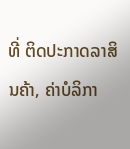ທີ່ ຕິດປະກາດລາສິນຄ້າ, ຄ່າບໍລິກາ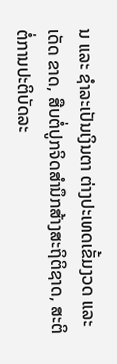ນ ແລະ ຊຳລະເປັນເງິນຕາ ຕ່າງປະເທດເຂັ້ມງວດ ແລະ ເດັດ ຂາດ, ສືບຕໍ່ປູກຈິດສຳນຶກສ້າງສະຖິຕິຊາດ, ສະຕິຕໍ່ການປະຕິບັດລະ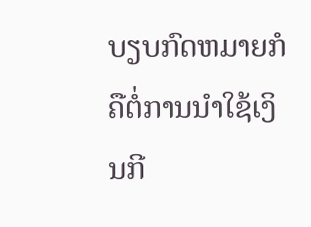ບຽບກົດຫມາຍກໍຄືຕໍ່ການນຳໃຊ້ເງິນກີ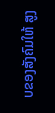ບຂອງສັງຄົມໃຫ້ ສູງ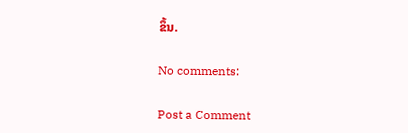ຂຶ້ນ.

No comments:

Post a Comment